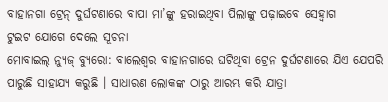ବାହାନଗା ଟ୍ରେନ୍ ଦୁର୍ଘଟଣାରେ ବାପା ମା’ଙ୍କୁ ହରାଇଥିବା ପିଲାଙ୍କୁ ପଢ଼ାଇବେ ସେହ୍ୱାଗ
ଟୁଇଟ ଯୋଗେ ଦେଲେ ସୂଚନା
ମୋବାଇଲ୍ ନ୍ୟୁଜ୍ ବ୍ୟୁରୋ: ବାଲେଶ୍ୱର ବାହାନଗାରେ ଘଟିଥିବା ଟ୍ରେନ ଦୁର୍ଘଟଣାରେ ଯିଏ ଯେପରି ପାରୁଛି ସାହାଯ୍ୟ କରୁଛି । ସାଧାରଣ ଲୋକଙ୍କ ଠାରୁ ଆରମ୍ଭ କରି ଯାତ୍ରା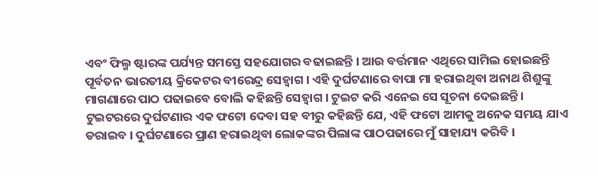ଏବଂ ଫିଲ୍ମ ଷ୍ଟାରଙ୍କ ପର୍ଯ୍ୟନ୍ତ ସମସ୍ତେ ସହଯୋଗର ବଢାଇଛନ୍ତି । ଆଉ ବର୍ତ୍ତମାନ ଏଥିରେ ସାମିଲ ହୋଇଛନ୍ତି ପୂର୍ବତନ ଭାରତୀୟ କ୍ରିକେଟର ବୀରେନ୍ଦ୍ର ସେହ୍ୱାଗ । ଏହି ଦୁର୍ଘଟଣାରେ ବାପା ମା ହରାଇଥିବା ଅନାଥ ଶିଶୁଙ୍କୁ ମାଗଣାରେ ପାଠ ପଢାଇବେ ବୋଲି କହିଛନ୍ତି ସେହ୍ୱାଗ । ଟୁଇଟ କରି ଏନେଇ ସେ ସୂଚନା ଦେଇଛନ୍ତି । ଟୁଇଟରରେ ଦୁର୍ଘଟଣାର ଏକ ଫଟୋ ଦେବା ସହ ବୀରୁ କହିଛନ୍ତି ଯେ, ଏହି ଫଟୋ ଆମକୁ ଅନେକ ସମୟ ଯାଏ ଡରାଇବ । ଦୁର୍ଘଟଣାରେ ପ୍ରାଣ ହରାଇଥିବା ଲୋକଙ୍କର ପିଲାଙ୍କ ପାଠପଢାରେ ମୁଁ ସାହାଯ୍ୟ କରିବି ।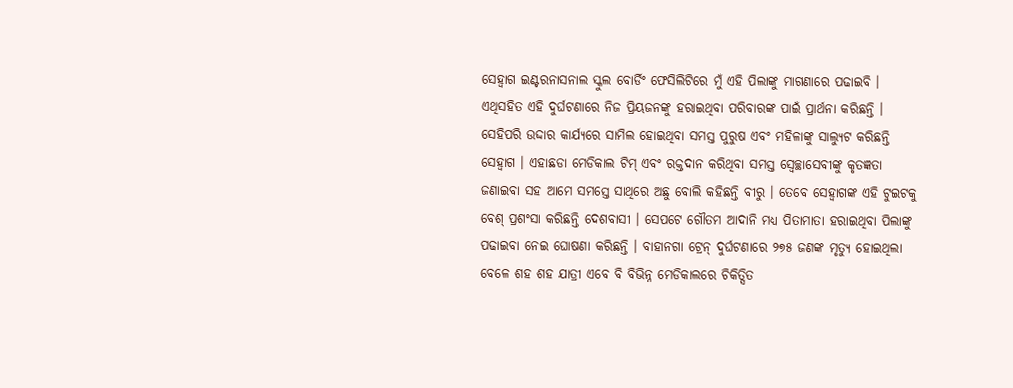ସେହ୍ୱାଗ ଇଣ୍ଟରନାସନାଲ ସ୍କୁଲ ବୋର୍ଡିଂ ଫେସିଲିଟିରେ ମୁଁ ଏହି ପିଲାଙ୍କୁ ମାଗଣାରେ ପଢାଇବି ।
ଏଥିସହିତ ଏହି ଦୁର୍ଘଟଣାରେ ନିଜ ପ୍ରିୟଜନଙ୍କୁ ହରାଇଥିବା ପରିବାରଙ୍କ ପାଇଁ ପ୍ରାର୍ଥନା କରିଛନ୍ତି । ସେହିପରି ଉଦ୍ଦାର କାର୍ଯ୍ୟରେ ସାମିଲ ହୋଇଥିବା ସମସ୍ତ ପୁରୁଷ ଏବଂ ମହିଳାଙ୍କୁ ସାଲ୍ୟୁଟ କରିଛନ୍ତି ସେହ୍ୱାଗ । ଏହାଛଡା ମେଡିକାଲ ଟିମ୍ ଏବଂ ରକ୍ତଦାନ କରିଥିବା ସମସ୍ତ ସ୍ୱେଚ୍ଛାସେବୀଙ୍କୁ କୃତଜ୍ଞତା ଜଣାଇବା ସହ ଆମେ ସମସ୍ତେ ସାଥିରେ ଅଛୁ ବୋଲି କହିଛନ୍ତି ବୀରୁ । ତେବେ ସେହ୍ୱାଗଙ୍କ ଏହି ଟୁଇଟକୁ ବେଶ୍ ପ୍ରଶଂସା କରିଛନ୍ତି ଦେଶବାସୀ । ସେପଟେ ଗୌତମ ଆଦାନି ମଧ୍ୟ ପିତାମାତା ହରାଇଥିବା ପିଲାଙ୍କୁ ପଢାଇବା ନେଇ ଘୋଷଣା କରିଛନ୍ତି । ବାହାନଗା ଟ୍ରେନ୍ ଦୁର୍ଘଟଣାରେ ୨୭୫ ଜଣଙ୍କ ମୃତ୍ୟୁ ହୋଇଥିଲା ବେଳେ ଶହ ଶହ ଯାତ୍ରୀ ଏବେ ବି ବିଭିନ୍ନ ମେଡିକାଲରେ ଚିକିତ୍ସିତ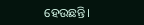ହେଉଛନ୍ତି।